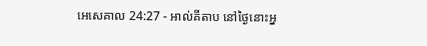អេសេគាល 24:27 - អាល់គីតាប នៅថ្ងៃនោះអ្ន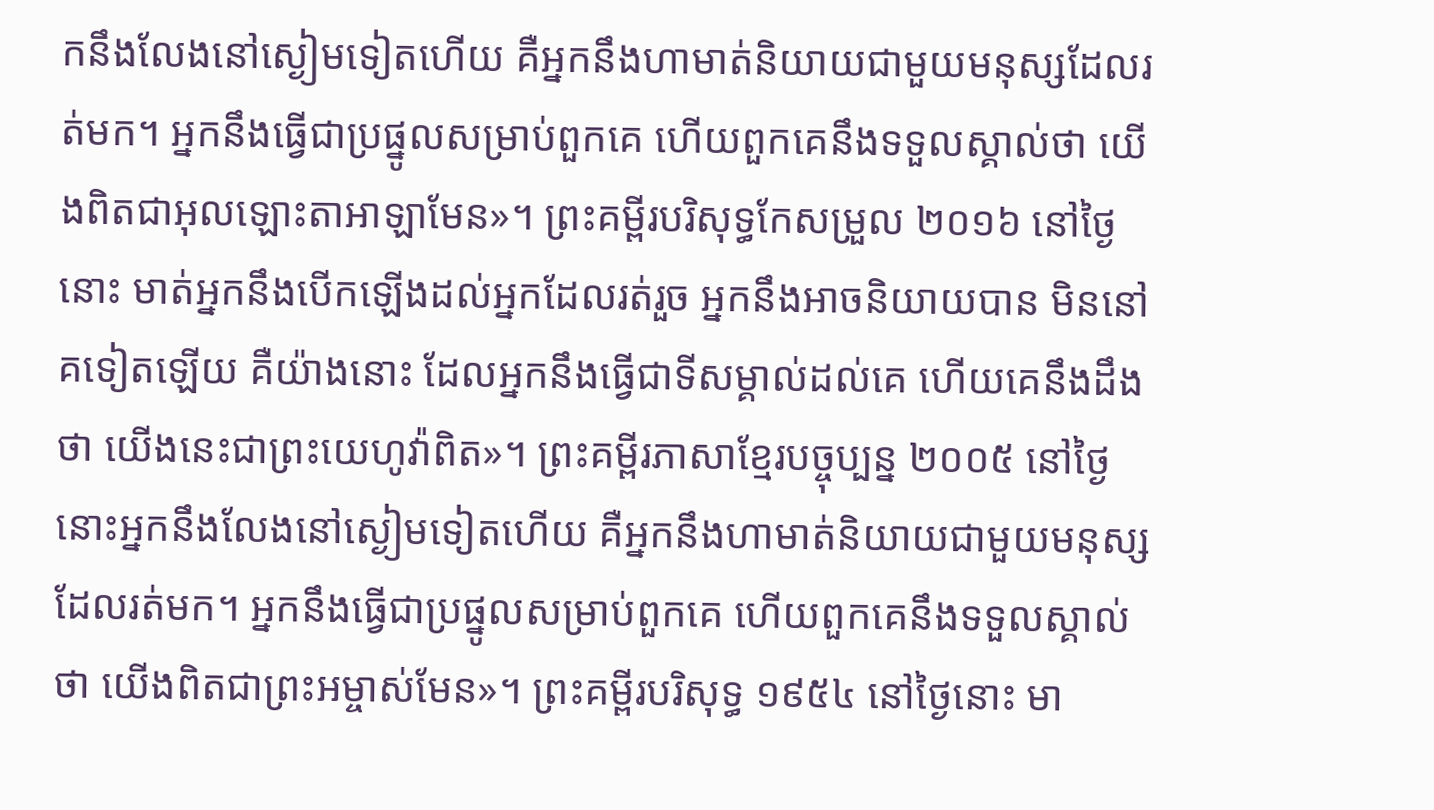កនឹងលែងនៅស្ងៀមទៀតហើយ គឺអ្នកនឹងហាមាត់និយាយជាមួយមនុស្សដែលរត់មក។ អ្នកនឹងធ្វើជាប្រផ្នូលសម្រាប់ពួកគេ ហើយពួកគេនឹងទទួលស្គាល់ថា យើងពិតជាអុលឡោះតាអាឡាមែន»។ ព្រះគម្ពីរបរិសុទ្ធកែសម្រួល ២០១៦ នៅថ្ងៃនោះ មាត់អ្នកនឹងបើកឡើងដល់អ្នកដែលរត់រួច អ្នកនឹងអាចនិយាយបាន មិននៅគទៀតឡើយ គឺយ៉ាងនោះ ដែលអ្នកនឹងធ្វើជាទីសម្គាល់ដល់គេ ហើយគេនឹងដឹងថា យើងនេះជាព្រះយេហូវ៉ាពិត»។ ព្រះគម្ពីរភាសាខ្មែរបច្ចុប្បន្ន ២០០៥ នៅថ្ងៃនោះអ្នកនឹងលែងនៅស្ងៀមទៀតហើយ គឺអ្នកនឹងហាមាត់និយាយជាមួយមនុស្សដែលរត់មក។ អ្នកនឹងធ្វើជាប្រផ្នូលសម្រាប់ពួកគេ ហើយពួកគេនឹងទទួលស្គាល់ថា យើងពិតជាព្រះអម្ចាស់មែន»។ ព្រះគម្ពីរបរិសុទ្ធ ១៩៥៤ នៅថ្ងៃនោះ មា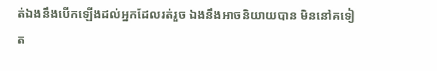ត់ឯងនឹងបើកឡើងដល់អ្នកដែលរត់រួច ឯងនឹងអាចនិយាយបាន មិននៅគទៀត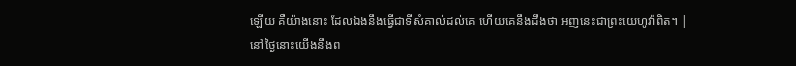ឡើយ គឺយ៉ាងនោះ ដែលឯងនឹងធ្វើជាទីសំគាល់ដល់គេ ហើយគេនឹងដឹងថា អញនេះជាព្រះយេហូវ៉ាពិត។ |
នៅថ្ងៃនោះយើងនឹងព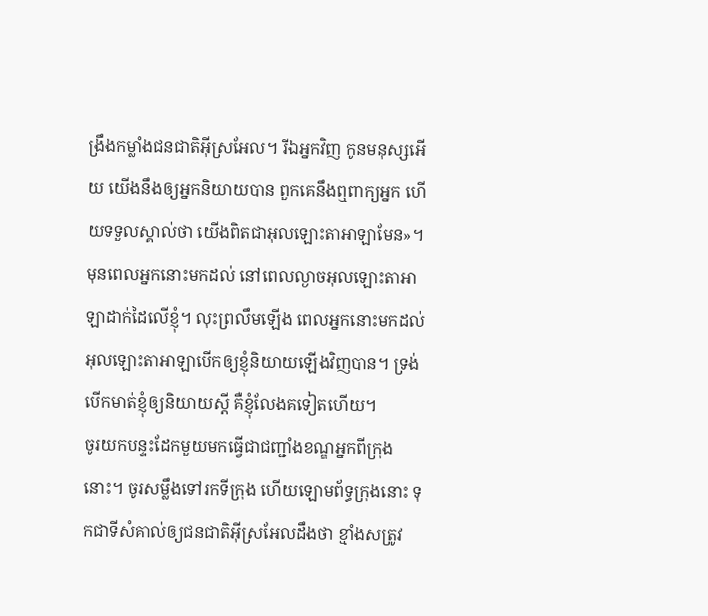ង្រឹងកម្លាំងជនជាតិអ៊ីស្រអែល។ រីឯអ្នកវិញ កូនមនុស្សអើយ យើងនឹងឲ្យអ្នកនិយាយបាន ពួកគេនឹងឮពាក្យអ្នក ហើយទទួលស្គាល់ថា យើងពិតជាអុលឡោះតាអាឡាមែន»។
មុនពេលអ្នកនោះមកដល់ នៅពេលល្ងាចអុលឡោះតាអាឡាដាក់ដៃលើខ្ញុំ។ លុះព្រលឹមឡើង ពេលអ្នកនោះមកដល់ អុលឡោះតាអាឡាបើកឲ្យខ្ញុំនិយាយឡើងវិញបាន។ ទ្រង់បើកមាត់ខ្ញុំឲ្យនិយាយស្ដី គឺខ្ញុំលែងគទៀតហើយ។
ចូរយកបន្ទះដែកមួយមកធ្វើជាជញ្ជាំងខណ្ឌអ្នកពីក្រុងនោះ។ ចូរសម្លឹងទៅរកទីក្រុង ហើយឡោមព័ទ្ធក្រុងនោះ ទុកជាទីសំគាល់ឲ្យជនជាតិអ៊ីស្រអែលដឹងថា ខ្មាំងសត្រូវ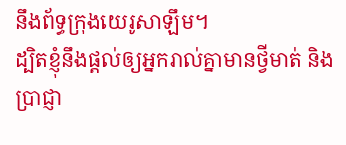នឹងព័ទ្ធក្រុងយេរូសាឡឹម។
ដ្បិតខ្ញុំនឹងផ្ដល់ឲ្យអ្នករាល់គ្នាមានថ្វីមាត់ និងប្រាជ្ញា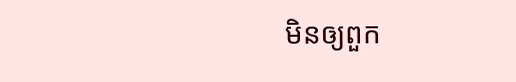មិនឲ្យពួក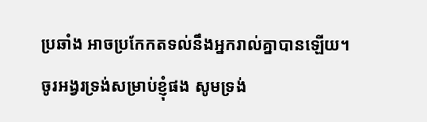ប្រឆាំង អាចប្រកែកតទល់នឹងអ្នករាល់គ្នាបានឡើយ។
ចូរអង្វរទ្រង់សម្រាប់ខ្ញុំផង សូមទ្រង់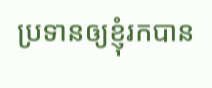ប្រទានឲ្យខ្ញុំរកបាន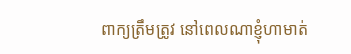ពាក្យត្រឹមត្រូវ នៅពេលណាខ្ញុំហាមាត់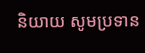និយាយ សូមប្រទាន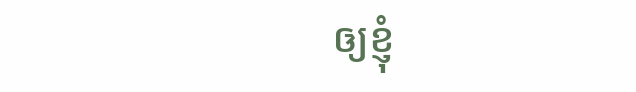ឲ្យខ្ញុំ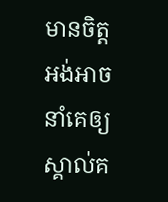មានចិត្ដអង់អាច នាំគេឲ្យស្គាល់គ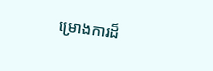ម្រោងការដ៏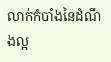លាក់កំបាំងនៃដំណឹងល្អ